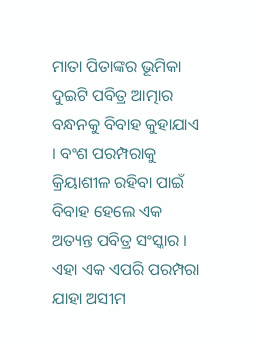ମାତା ପିତାଙ୍କର ଭୂମିକା
ଦୁଇଟି ପବିତ୍ର ଆତ୍ମାର ବନ୍ଧନକୁ ବିବାହ କୁହାଯାଏ । ବଂଶ ପରମ୍ପରାକୁ କ୍ରିୟାଶୀଳ ରହିବା ପାଇଁ ବିବାହ ହେଲେ ଏକ ଅତ୍ୟନ୍ତ ପବିତ୍ର ସଂସ୍କାର । ଏହା ଏକ ଏପରି ପରମ୍ପରା ଯାହା ଅସୀମ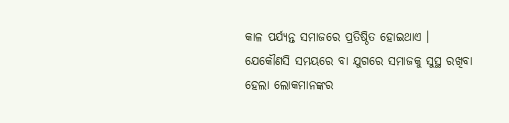କାଳ ପର୍ଯ୍ୟନ୍ତ ସମାଜରେ ପ୍ରତିଷ୍ଠିତ ହୋଇଥାଏ । ଯେକୌଣସି ସମୟରେ ବା ଯୁଗରେ ସମାଜକୁ ସୁସ୍ଥ ରଖିବା ହେଲା ଲୋକମାନଙ୍କର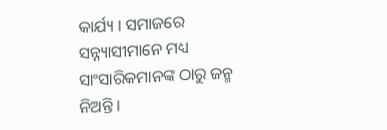କାର୍ଯ୍ୟ । ସମାଜରେ ସନ୍ନ୍ୟାସୀମାନେ ମଧ୍ୟ ସାଂସାରିକମାନଙ୍କ ଠାରୁ ଜନ୍ମ ନିଅନ୍ତି ।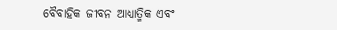ବୈବାହିକ ଜୀବନ ଆଧ୍ୟାତ୍ମିକ ଏବଂ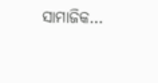ସାମାଜିକ…